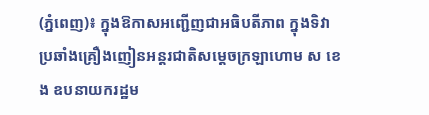(ភ្នំពេញ)៖ ក្នុងឱកាសអញ្ជើញជាអធិបតីភាព ក្នុងទិវាប្រឆាំងគ្រឿងញៀនអន្តរជាតិសម្តេចក្រឡាហោម ស ខេង ឧបនាយករដ្ឋម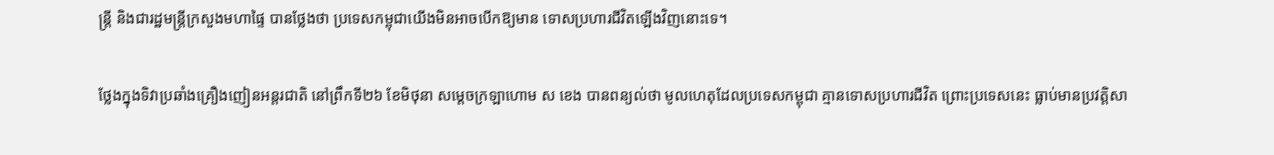ន្ត្រី និងជារដ្ឋមន្ត្រីក្រសួងមហាផ្ទៃ បានថ្លែងថា ប្រទេសកម្ពុជាយើងមិនអាចបើកឱ្យមាន ទោសប្រហារជីវិតឡើងវិញនោះទេ។

ថ្លែងក្នុងទិវាប្រឆាំងគ្រឿងញៀនអន្តរជាតិ នៅព្រឹកទី២៦ ខែមិថុនា សម្តេចក្រឡាហោម ស ខេង បានពន្យល់ថា មូលហេតុដែលប្រទេសកម្ពុជា គ្មានទោសប្រហារជីវិត ព្រោះប្រទេសនេះ ធ្លាប់មានប្រវត្តិសា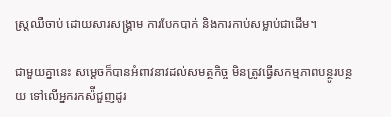ស្ត្រឈឺចាប់ ដោយសារសង្គ្រាម ការបែកបាក់ និងការកាប់សម្លាប់ជាដើម។

ជាមួយគ្នានេះ សម្តេចក៏បានអំពាវនាវដល់សមត្ថកិច្ច មិនត្រូវធ្វើសកម្មភាពបន្ថូរបន្ថយ ទៅលើអ្នករកស៉ីជួញដូរ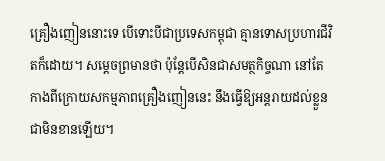គ្រឿងញៀននោះទេ បើទោះបីជាប្រទេសកម្ពុជា គ្មានទោសប្រហារជីវិតក៏ដោយ។ សម្តេចព្រមានថា ប៉ុន្តែបើសិនជាសមត្ថកិច្ចណា នៅតែកាងពីក្រោយសកម្មភាពគ្រឿងញៀននេះ នឹងធ្វើឱ្យអន្តរាយដល់ខ្លួនជាមិនខានឡើយ។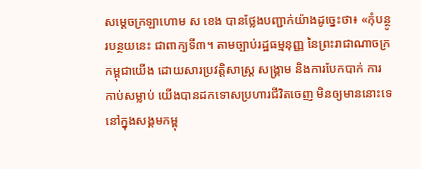សម្តេចក្រឡាហោម ស ខេង បានថ្លែងបញ្ជាក់យ៉ាងដូច្នេះថា៖ «កុំបន្ថូរបន្ថយនេះ ជាពាក្យទី៣។ តាមច្បាប់រដ្ឋធម្មនុញ្ញ នៃព្រះរាជាណាចក្រកម្ពុជាយើង ដោយសារប្រវត្តិសាស្ត្រ សង្រ្គាម និងការបែកបាក់ ការកាប់សម្លាប់ យើងបានដកទោសប្រហារជីវិតចេញ មិនឲ្យមាននោះទេនៅក្នុងសង្គមកម្ពុ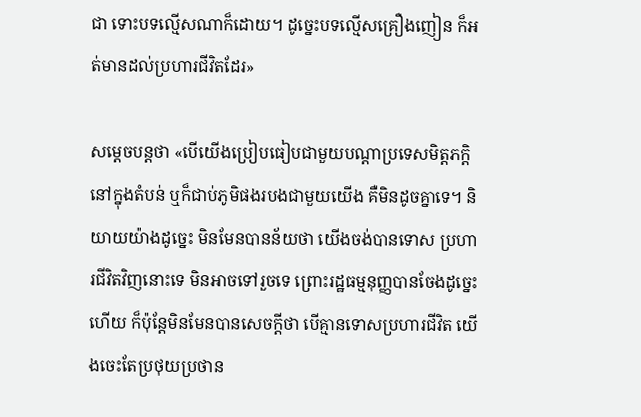ជា ទោះបទល្មើសណាក៏ដោយ។ ដូច្នេះបទល្មើសគ្រឿងញៀន ក៏អត់មានដល់ប្រហារជីវិតដែរ»

សម្តេចបន្តថា «បើយើងប្រៀបធៀបជាមួយបណ្តាប្រទេសមិត្តភក្តិ នៅក្នុងតំបន់ ឬក៏ជាប់ភូមិផងរបងជាមួយយើង គឺមិនដូចគ្នាទេ។ និយាយយ៉ាងដូច្នេះ មិនមែនបានន័យថា យើងចង់បានទោស ប្រហារជីវិតវិញនោះទេ មិនអាចទៅរួចទេ ព្រោះរដ្ឋធម្មនុញ្ញបានចែងដូច្នេះហើយ ក៏ប៉ុន្តែមិនមែនបានសេចក្តីថា បើគ្មានទោសប្រហារជីវិត យើងចេះតែប្រថុយប្រថាន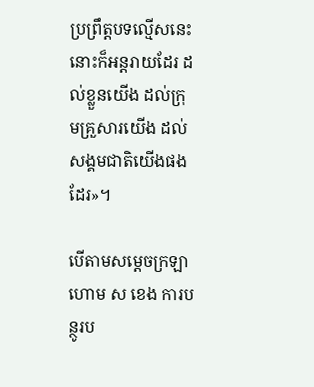ប្រព្រឹត្តបទល្មើសនេះ នោះក៏អន្តរាយដែរ ដល់ខ្លួនយើង ដល់ក្រុមគ្រួសារយើង ដល់សង្គមជាតិយើងផងដែរ»។

បើតាមសម្តេចក្រឡាហោម ស ខេង ការបន្ថូរប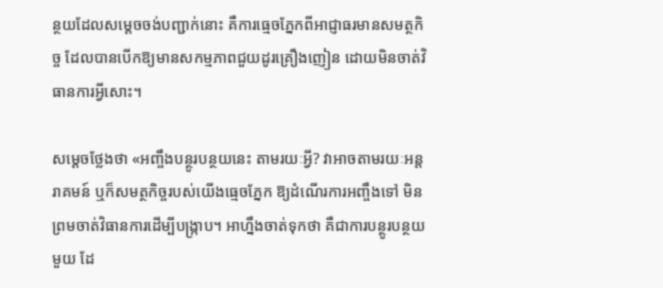ន្ថយដែលសម្តេចចង់បញ្ជាក់នោះ គឺការធ្មេចភ្នែកពីអាជ្ញាធរមានសមត្ថកិច្ច ដែលបានបើកឱ្យមានសកម្មភាពជួយដូរគ្រឿងញៀន ដោយមិនចាត់វិធានការអ្វីសោះ។

សម្តេចថ្លែងថា «អញ្ចឹងបន្ថូរបន្ថយនេះ តាមរយៈអ្វី? វាអាចតាមរយៈអន្តរាគមន៍ ឬក៏សមត្ថកិច្ចរបស់យើងធ្មេចភ្នែក ឱ្យដំណើរការអញ្ចឹងទៅ មិនព្រមចាត់វិធានការដើម្បីបង្ក្រាប។ អាហ្នឹងចាត់ទុកថា គឺជាការបន្ថូរបន្ថយមួយ ដែ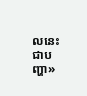លនេះជាបញ្ហា»